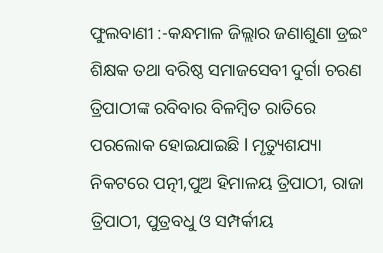ଫୁଲବାଣୀ :-କନ୍ଧମାଳ ଜିଲ୍ଲାର ଜଣାଶୁଣା ଡ୍ରଇଂ ଶିକ୍ଷକ ତଥା ବରିଷ୍ଠ ସମାଜସେବୀ ଦୁର୍ଗା ଚରଣ ତ୍ରିପାଠୀଙ୍କ ରବିବାର ବିଳମ୍ବିତ ରାତିରେ ପରଲୋକ ହୋଇଯାଇଛି l ମୃତ୍ୟୁଶଯ୍ୟା ନିକଟରେ ପତ୍ନୀ,ପୁଅ ହିମାଳୟ ତ୍ରିପାଠୀ, ରାଜା ତ୍ରିପାଠୀ, ପୁତ୍ରବଧୁ ଓ ସମ୍ପର୍କୀୟ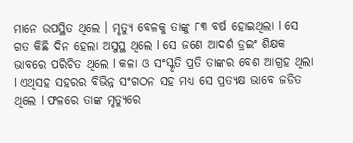ମାନେ ଉପସ୍ଥିତ ଥିଲେ । ମୃତ୍ୟୁ ବେଳକୁ ତାଙ୍କୁ ୮୩ ବର୍ଷ ହୋଇଥିଲା l ସେ ଗତ କିଛି ଦିନ ହେଲା ଅସୁସ୍ଥ ଥିଲେ l ସେ ଜଣେ ଆଦର୍ଶ ଡ୍ରଇଂ ଶିକ୍ଷକ ଭାବରେ ପରିଚିତ ଥିଲେ l କଳା ଓ ସଂସ୍କୃତି ପ୍ରତି ତାଙ୍କର ବେଶ ଆଗ୍ରହ ଥିଲା l ଏଥିସହ ସହରର ବିଭିନ୍ନ ସଂଗଠନ ସହ ମଧ୍ୟ ସେ ପ୍ରତ୍ୟକ୍ଷ ଭାବେ ଜଡିତ ଥିଲେ l ଫଳରେ ତାଙ୍କ ମୃତ୍ୟୁରେ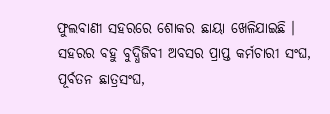ଫୁଲବାଣୀ ସହରରେ ଶୋକର ଛାୟା ଖେଳିଯାଇଛି । ସହରର ବହୁ ବୁଦ୍ଧିଜିବୀ ଅବସର ପ୍ରାପ୍ତ କର୍ମଚାରୀ ସଂଘ, ପୂର୍ବତନ ଛାତ୍ରସଂଘ,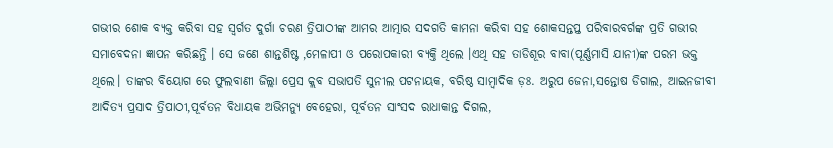ଗଭୀର ଶୋକ ବ୍ୟକ୍ତ କରିବା ସହ ସ୍ଵର୍ଗତ ଦୁର୍ଗା ଚରଣ ତ୍ରିପାଠୀଙ୍କ ଆମର ଆତ୍ମାର ସଦଗତି କାମନା କରିବା ସହ ଶୋକସନ୍ତପ୍ତ ପରିବାରବର୍ଗଙ୍କ ପ୍ରତି ଗଭୀର ସମାବେଦନା ଜ୍ଞାପନ କରିଛନ୍ତି । ସେ ଜଣେ ଶାନ୍ତଶିଷ୍ଟ ,ମେଳାପୀ ଓ ପରୋପକାରୀ ବ୍ୟକ୍ତି ଥିଲେ ।ଏଥି ସହ ତାଡିଶୂର ବାବା(ପୂର୍ଣ୍ଣମାସି ଯାନୀ)ଙ୍କ ପରମ ଭକ୍ତ ଥିଲେ। ତାଙ୍କର ବିୟୋଗ ରେ ଫୁଲବାଣୀ ଜିଲ୍ଲା ପ୍ରେସ କ୍ଲବ ସଭାପତି ସୁନୀଲ ପଟନାୟକ, ବରିଷ୍ଠ ସାମ୍ବାଦିକ ଡ଼ଃ. ଅରୁପ ଜେନା,ସନ୍ତୋଷ ଡିଗାଲ, ଆଇନଜୀବୀ ଆଦିତ୍ୟ ପ୍ରସାଦ ତ୍ରିପାଠୀ,ପୂର୍ବତନ ବିଧାୟକ ଅଭିମନ୍ୟୁ ବେହେରା, ପୂର୍ବତନ ସାଂସଦ ରାଧାକାନ୍ତ ଦିଗଲ,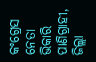କଂଗ୍ରେସ ନେତା ଭିକାରି ପାଣିଗ୍ରାହୀ, ଜିଲ୍ଲା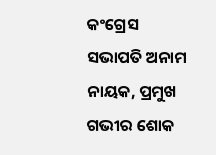କଂଗ୍ରେସ ସଭାପତି ଅନାମ ନାୟକ, ପ୍ରମୁଖ ଗଭୀର ଶୋକ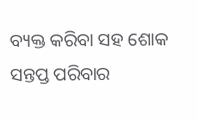ବ୍ୟକ୍ତ କରିବା ସହ ଶୋକ ସନ୍ତପ୍ତ ପରିବାର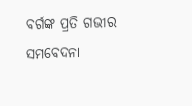ବର୍ଗଙ୍କ ପ୍ରତି ଗଭୀର ସମବେଦନା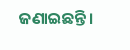ଜଣାଇଛନ୍ତି ।